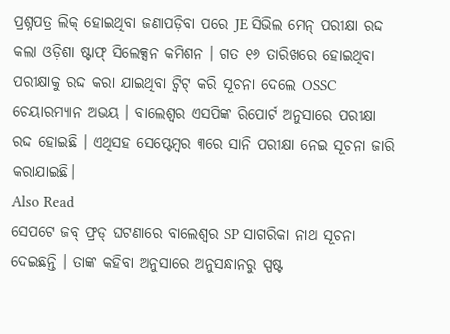ପ୍ରଶ୍ନପତ୍ର ଲିକ୍ ହୋଇଥିବା ଜଣାପଡ଼ିବା ପରେ JE ସିଭିଲ ମେନ୍ ପରୀକ୍ଷା ରଦ୍ଦ କଲା ଓଡ଼ିଶା ଷ୍ଟାଫ୍ ସିଲେକ୍ସନ କମିଶନ । ଗତ ୧୬ ତାରିଖରେ ହୋଇଥିବା ପରୀକ୍ଷାକୁ ରଦ୍ଦ କରା ଯାଇଥିବା ଟ୍ୱିଟ୍ କରି ସୂଚନା ଦେଲେ OSSC ଚେୟାରମ୍ୟାନ ଅଭୟ । ବାଲେଶ୍ବର ଏସପିଙ୍କ ରିପୋର୍ଟ ଅନୁସାରେ ପରୀକ୍ଷା ରଦ୍ଦ ହୋଇଛି । ଏଥିସହ ସେପ୍ଟେମ୍ବର ୩ରେ ସାନି ପରୀକ୍ଷା ନେଇ ସୂଚନା ଜାରି କରାଯାଇଛି।
Also Read
ସେପଟେ ଜବ୍ ଫ୍ରଡ୍ ଘଟଣାରେ ବାଲେଶ୍ୱର SP ସାଗରିକା ନାଥ ସୂଚନା ଦେଇଛନ୍ତି । ତାଙ୍କ କହିବା ଅନୁସାରେ ଅନୁସନ୍ଧାନରୁ ସ୍ପଷ୍ଟ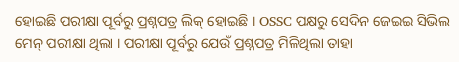ହୋଇଛି ପରୀକ୍ଷା ପୂର୍ବରୁ ପ୍ରଶ୍ନପତ୍ର ଲିକ୍ ହୋଇଛି । OSSC ପକ୍ଷରୁ ସେଦିନ ଜେଇଇ ସିଭିଲ ମେନ୍ ପରୀକ୍ଷା ଥିଲା । ପରୀକ୍ଷା ପୂର୍ବରୁ ଯେଉଁ ପ୍ରଶ୍ନପତ୍ର ମିଳିଥିଲା ତାହା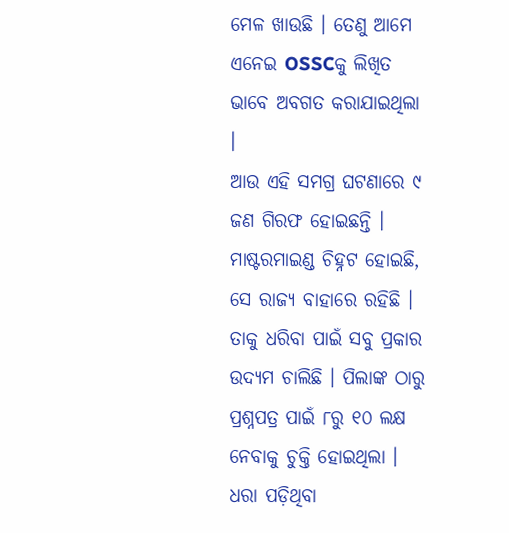ମେଳ ଖାଉଛି । ତେଣୁ ଆମେ ଏନେଇ OSSCକୁ ଲିଖିତ ଭାବେ ଅବଗତ କରାଯାଇଥିଲା ।
ଆଉ ଏହି ସମଗ୍ର ଘଟଣାରେ ୯ ଜଣ ଗିରଫ ହୋଇଛନ୍ତି । ମାଷ୍ଟରମାଇଣ୍ଡ ଚିହ୍ନଟ ହୋଇଛି, ସେ ରାଜ୍ୟ ବାହାରେ ରହିଛି । ତାକୁ ଧରିବା ପାଇଁ ସବୁ ପ୍ରକାର ଉଦ୍ୟମ ଚାଲିଛି । ପିଲାଙ୍କ ଠାରୁ ପ୍ରଶ୍ନପତ୍ର ପାଇଁ ୮ରୁ ୧୦ ଲକ୍ଷ ନେବାକୁ ଚୁକ୍ତି ହୋଇଥିଲା । ଧରା ପଡ଼ିଥିବା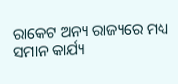ରାକେଟ ଅନ୍ୟ ରାଜ୍ୟରେ ମଧ୍ୟ ସମାନ କାର୍ଯ୍ୟ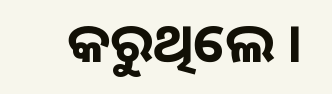କରୁଥିଲେ ।